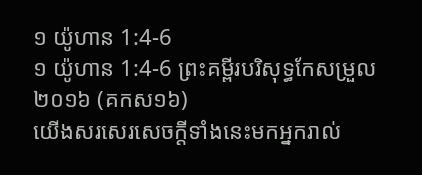១ យ៉ូហាន 1:4-6
១ យ៉ូហាន 1:4-6 ព្រះគម្ពីរបរិសុទ្ធកែសម្រួល ២០១៦ (គកស១៦)
យើងសរសេរសេចក្ដីទាំងនេះមកអ្នករាល់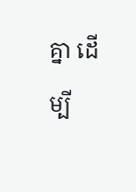គ្នា ដើម្បី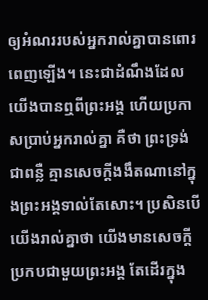ឲ្យអំណររបស់អ្នករាល់គ្នាបានពោរពេញឡើង។ នេះជាដំណឹងដែលយើងបានឮពីព្រះអង្គ ហើយប្រកាសប្រាប់អ្នករាល់គ្នា គឺថា ព្រះទ្រង់ជាពន្លឺ គ្មានសេចក្ដីងងឹតណានៅក្នុងព្រះអង្គទាល់តែសោះ។ ប្រសិនបើយើងរាល់គ្នាថា យើងមានសេចក្ដីប្រកបជាមួយព្រះអង្គ តែដើរក្នុង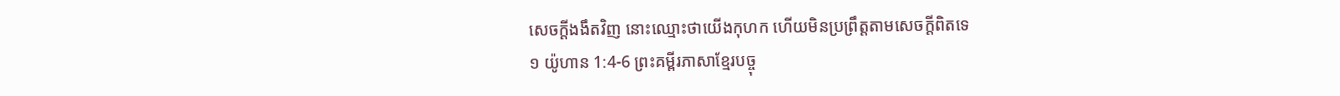សេចក្ដីងងឹតវិញ នោះឈ្មោះថាយើងកុហក ហើយមិនប្រព្រឹត្តតាមសេចក្ដីពិតទេ
១ យ៉ូហាន 1:4-6 ព្រះគម្ពីរភាសាខ្មែរបច្ចុ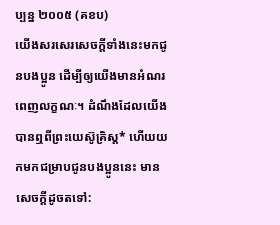ប្បន្ន ២០០៥ (គខប)
យើងសរសេរសេចក្ដីទាំងនេះមកជូនបងប្អូន ដើម្បីឲ្យយើងមានអំណរពេញលក្ខណៈ។ ដំណឹងដែលយើងបានឮពីព្រះយេស៊ូគ្រិស្ត* ហើយយកមកជម្រាបជូនបងប្អូននេះ មានសេចក្ដីដូចតទៅ: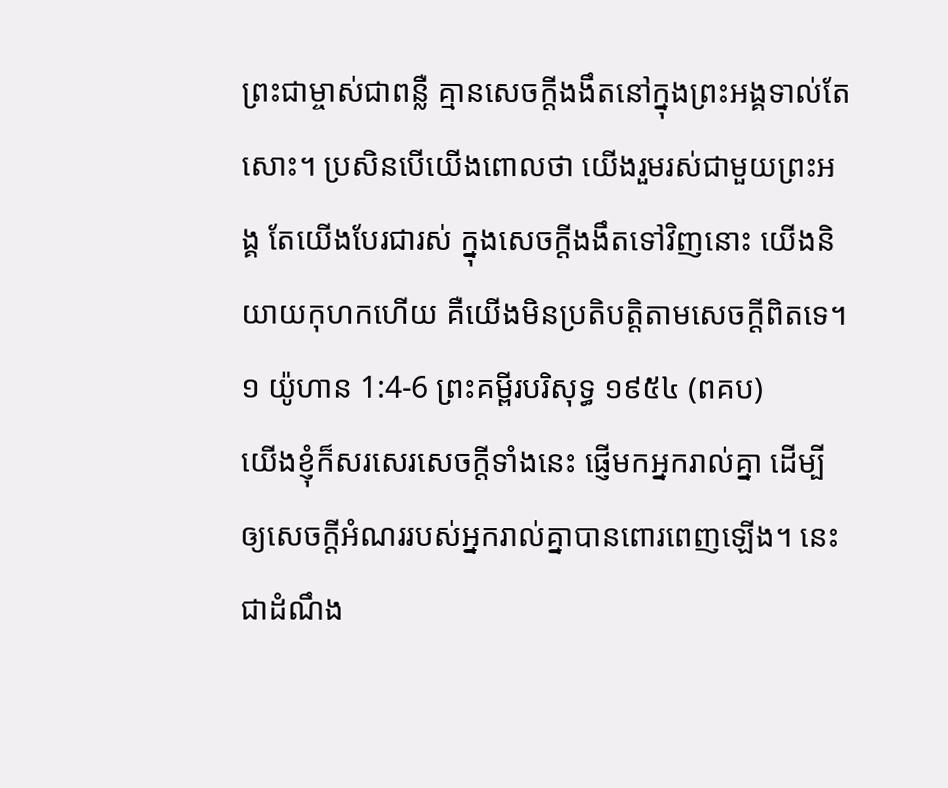ព្រះជាម្ចាស់ជាពន្លឺ គ្មានសេចក្ដីងងឹតនៅក្នុងព្រះអង្គទាល់តែសោះ។ ប្រសិនបើយើងពោលថា យើងរួមរស់ជាមួយព្រះអង្គ តែយើងបែរជារស់ ក្នុងសេចក្ដីងងឹតទៅវិញនោះ យើងនិយាយកុហកហើយ គឺយើងមិនប្រតិបត្តិតាមសេចក្ដីពិតទេ។
១ យ៉ូហាន 1:4-6 ព្រះគម្ពីរបរិសុទ្ធ ១៩៥៤ (ពគប)
យើងខ្ញុំក៏សរសេរសេចក្ដីទាំងនេះ ផ្ញើមកអ្នករាល់គ្នា ដើម្បីឲ្យសេចក្ដីអំណររបស់អ្នករាល់គ្នាបានពោរពេញឡើង។ នេះជាដំណឹង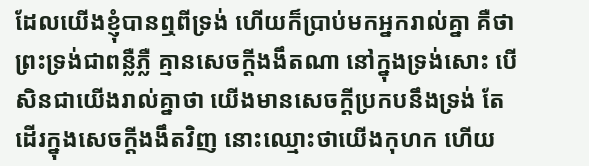ដែលយើងខ្ញុំបានឮពីទ្រង់ ហើយក៏ប្រាប់មកអ្នករាល់គ្នា គឺថា ព្រះទ្រង់ជាពន្លឺភ្លឺ គ្មានសេចក្ដីងងឹតណា នៅក្នុងទ្រង់សោះ បើសិនជាយើងរាល់គ្នាថា យើងមានសេចក្ដីប្រកបនឹងទ្រង់ តែដើរក្នុងសេចក្ដីងងឹតវិញ នោះឈ្មោះថាយើងកុហក ហើយ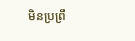មិនប្រព្រឹ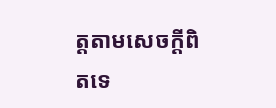ត្តតាមសេចក្ដីពិតទេ